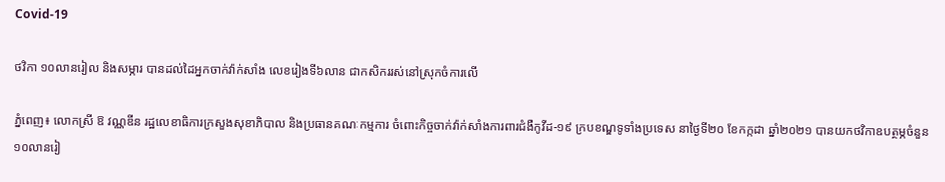Covid-19

ថវិកា ១០លានរៀល និងសម្ភារ បានដល់ដៃអ្នកចាក់វ៉ាក់សាំង លេខរៀងទី៦លាន ជាកសិកររស់នៅស្រុកចំការលើ

ភ្នំពេញ៖ លោកស្រី ឱ វណ្ណឌីន រដ្ឋលេខាធិការក្រសួងសុខាភិបាល និងប្រធានគណៈកម្មការ ចំពោះកិច្ចចាក់វ៉ាក់សាំងការពារជំងឺកូវីដ-១៩ ក្របខណ្ឌទូទាំងប្រទេស នាថ្ងៃទី២០ ខែកក្កដា ឆ្នាំ២០២១ បានយកថវិកាឧបត្ថម្ភចំនួន១០លានរៀ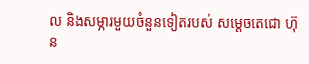ល និងសម្ភារមួយចំនួនទៀតរបស់ សម្ដេចតេជោ ហ៊ុន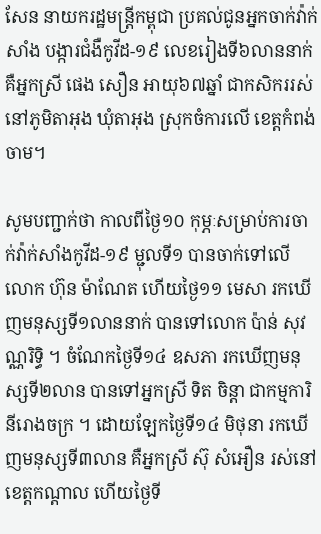សែន នាយករដ្ឋមន្ដ្រីកម្ពុជា ប្រគល់ជូនអ្នកចាក់វ៉ាក់សាំង បង្ការជំងឺកូវីដ-១៩ លេខរៀងទី៦លាននាក់ គឺអ្នកស្រី ផេង សឿន អាយុ៦៧ឆ្នាំ ជាកសិកររស់នៅភូមិតាអុង ឃុំតាអុង ស្រុកចំការលើ ខេត្តកំពង់ចាម។

សូមបញ្ជាក់ថា កាលពីថ្ងៃ១០ កុម្ភៈសម្រាប់ការចាក់វ៉ាក់សាំងកូវីដ-១៩ ម្ជុលទី១ បានចាក់ទៅលើលោក ហ៊ុន ម៉ាណែត ហើយថ្ងៃ១១ មេសា រកឃើញមនុស្សទី១លាននាក់ បានទៅលោក ប៉ាន់ សុវណ្ណរិទ្ធិ ។ ចំណែកថ្ងៃទី១៤ ឧសភា រកឃើញមនុស្សទី២លាន បានទៅអ្នកស្រី ទិត ចិន្តា ជាកម្មការិនីរោងចក្រ ។ ដោយឡែកថ្ងៃទី១៤ មិថុនា រកឃើញមនុស្សទី៣លាន គឺអ្នកស្រី ស៊ុ សំអឿន រស់នៅខេត្តកណ្ដាល ហើយថ្ងៃទី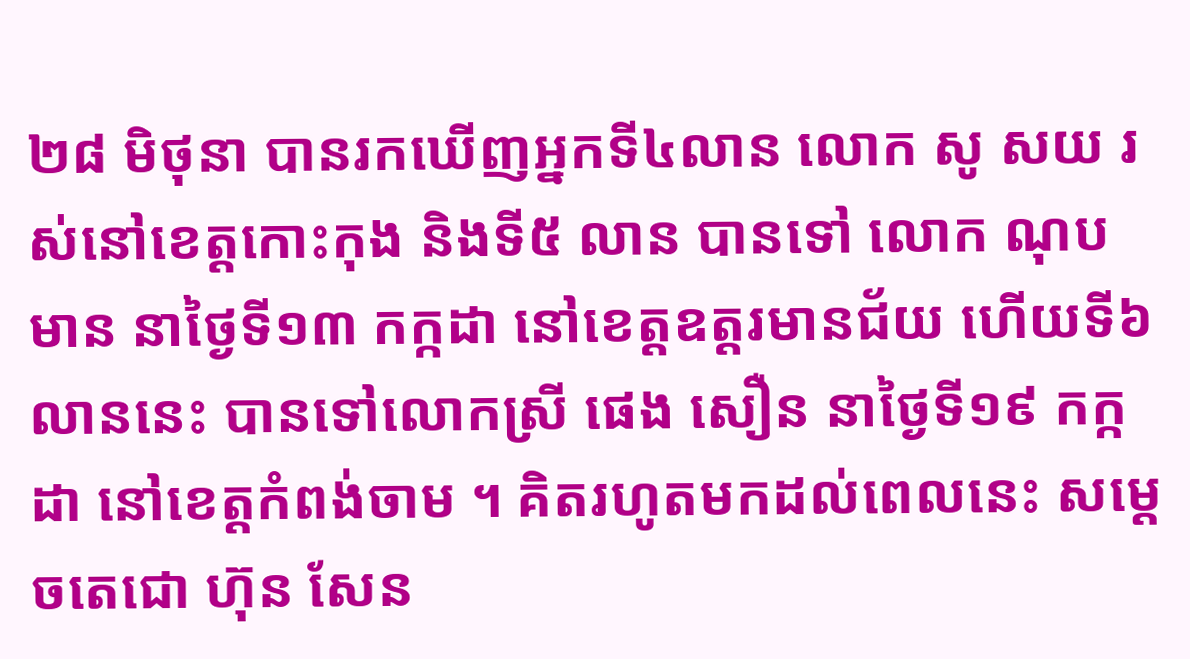២៨ មិថុនា បានរកឃើញអ្នកទី៤លាន លោក សូ សយ រស់នៅខេត្តកោះកុង និងទី៥ លាន បានទៅ លោក ណុប មាន នាថ្ងៃទី១៣ កក្កដា នៅខេត្តឧត្តរមានជ័យ ហើយទី៦លាននេះ បានទៅលោកស្រី ផេង សឿន នាថ្ងៃទី១៩ កក្កដា នៅខេត្តកំពង់ចាម ។ គិតរហូតមកដល់ពេលនេះ សម្ដេចតេជោ ហ៊ុន សែន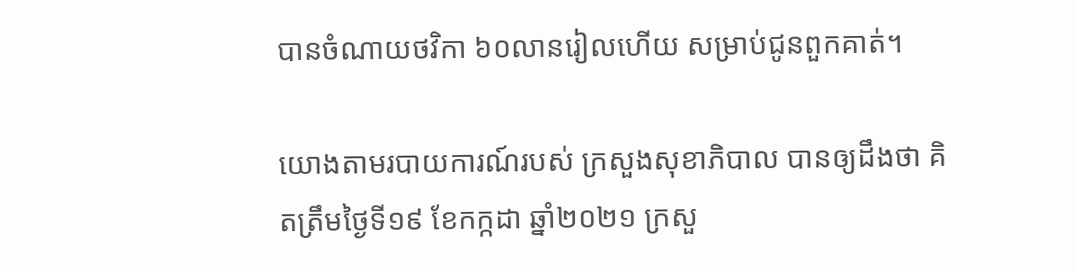បានចំណាយថវិកា ៦០លានរៀលហើយ សម្រាប់ជូនពួកគាត់។

យោងតាមរបាយការណ៍របស់ ក្រសួងសុខាភិបាល បានឲ្យដឹងថា គិតត្រឹមថ្ងៃទី១៩ ខែកក្កដា ឆ្នាំ២០២១ ក្រសួ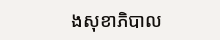ងសុខាភិបាល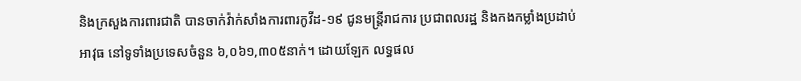និងក្រសួងការពារជាតិ បានចាក់វ៉ាក់សាំងការពារកូវីដ-១៩ ជូនមន្រ្តីរាជការ ប្រជាពលរដ្ឋ និងកងកម្លាំងប្រដាប់អាវុធ នៅទូទាំងប្រទេសចំនួន ៦,០៦១,៣០៥នាក់។ ដោយឡែក លទ្ធផល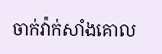ចាក់វ៉ាក់សាំងគោល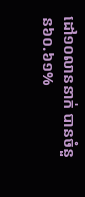ដៅ១០លាននាក់ បានចំនួន៦០.៦១%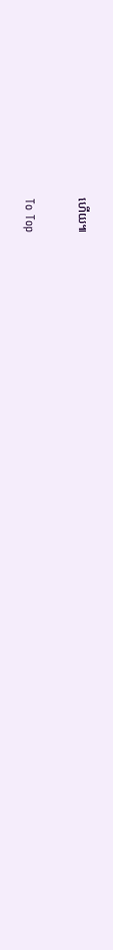ហើយ៕

To Top